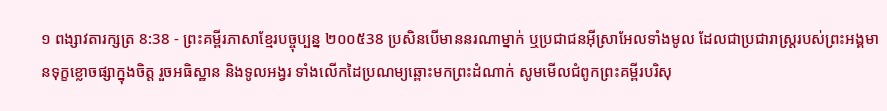១ ពង្សាវតារក្សត្រ 8:38 - ព្រះគម្ពីរភាសាខ្មែរបច្ចុប្បន្ន ២០០៥38 ប្រសិនបើមាននរណាម្នាក់ ឬប្រជាជនអ៊ីស្រាអែលទាំងមូល ដែលជាប្រជារាស្ត្ររបស់ព្រះអង្គមានទុក្ខខ្លោចផ្សាក្នុងចិត្ត រួចអធិស្ឋាន និងទូលអង្វរ ទាំងលើកដៃប្រណម្យឆ្ពោះមកព្រះដំណាក់ សូមមើលជំពូកព្រះគម្ពីរបរិសុ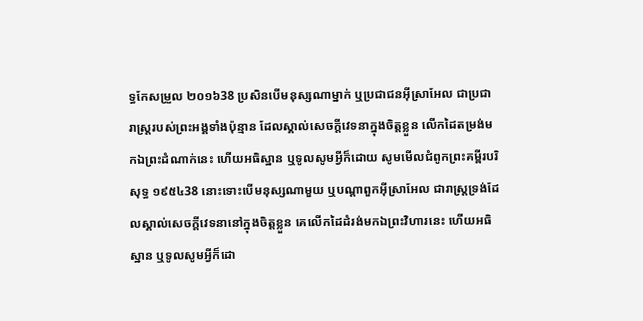ទ្ធកែសម្រួល ២០១៦38 ប្រសិនបើមនុស្សណាម្នាក់ ឬប្រជាជនអ៊ីស្រាអែល ជាប្រជារាស្ត្ររបស់ព្រះអង្គទាំងប៉ុន្មាន ដែលស្គាល់សេចក្ដីវេទនាក្នុងចិត្តខ្លួន លើកដៃតម្រង់មកឯព្រះដំណាក់នេះ ហើយអធិស្ឋាន ឬទូលសូមអ្វីក៏ដោយ សូមមើលជំពូកព្រះគម្ពីរបរិសុទ្ធ ១៩៥៤38 នោះទោះបើមនុស្សណាមួយ ឬបណ្តាពួកអ៊ីស្រាអែល ជារាស្ត្រទ្រង់ដែលស្គាល់សេចក្ដីវេទនានៅក្នុងចិត្តខ្លួន គេលើកដៃដំរង់មកឯព្រះវិហារនេះ ហើយអធិស្ឋាន ឬទូលសូមអ្វីក៏ដោ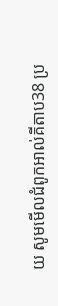យ សូមមើលជំពូកអាល់គីតាប38 ប្រ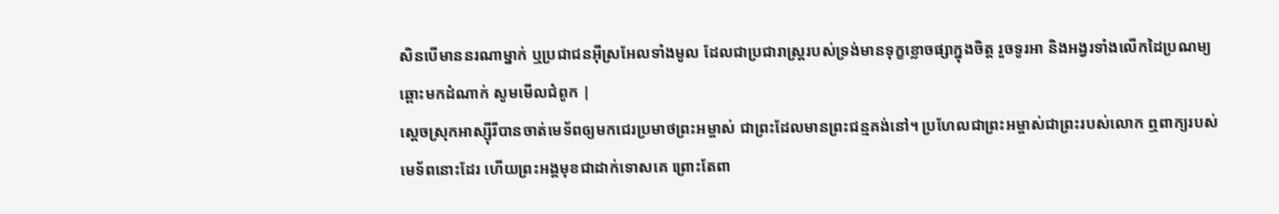សិនបើមាននរណាម្នាក់ ឬប្រជាជនអ៊ីស្រអែលទាំងមូល ដែលជាប្រជារាស្ត្ររបស់ទ្រង់មានទុក្ខខ្លោចផ្សាក្នុងចិត្ត រួចទូរអា និងអង្វរទាំងលើកដៃប្រណម្យឆ្ពោះមកដំណាក់ សូមមើលជំពូក |
ស្ដេចស្រុកអាស្ស៊ីរីបានចាត់មេទ័ពឲ្យមកជេរប្រមាថព្រះអម្ចាស់ ជាព្រះដែលមានព្រះជន្មគង់នៅ។ ប្រហែលជាព្រះអម្ចាស់ជាព្រះរបស់លោក ឮពាក្យរបស់មេទ័ពនោះដែរ ហើយព្រះអង្គមុខជាដាក់ទោសគេ ព្រោះតែពា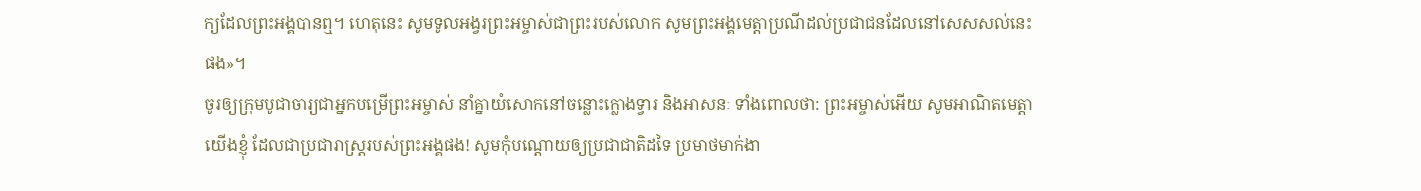ក្យដែលព្រះអង្គបានឮ។ ហេតុនេះ សូមទូលអង្វរព្រះអម្ចាស់ជាព្រះរបស់លោក សូមព្រះអង្គមេត្តាប្រណីដល់ប្រជាជនដែលនៅសេសសល់នេះផង»។
ចូរឲ្យក្រុមបូជាចារ្យជាអ្នកបម្រើព្រះអម្ចាស់ នាំគ្នាយំសោកនៅចន្លោះក្លោងទ្វារ និងអាសនៈ ទាំងពោលថា: ព្រះអម្ចាស់អើយ សូមអាណិតមេត្តាយើងខ្ញុំ ដែលជាប្រជារាស្ត្ររបស់ព្រះអង្គផង! សូមកុំបណ្ដោយឲ្យប្រជាជាតិដទៃ ប្រមាថមាក់ងា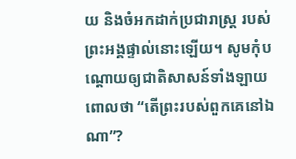យ និងចំអកដាក់ប្រជារាស្ត្រ របស់ព្រះអង្គផ្ទាល់នោះឡើយ។ សូមកុំបណ្ដោយឲ្យជាតិសាសន៍ទាំងឡាយ ពោលថា “តើព្រះរបស់ពួកគេនៅឯណា”?